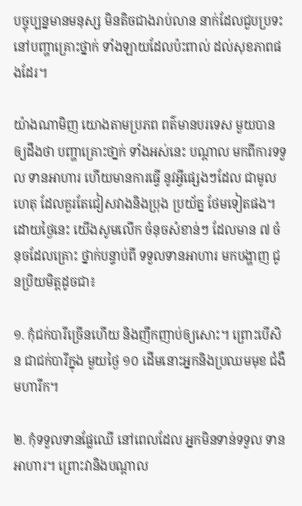បច្ចុប្បន្នមានមនុស្ស មិនតិចជាងរាប់លាន នាក់ដែលជួបប្រទះ នៅបញ្ហាគ្រោះថ្នាក់ ទាំងឡាយដែលប៉ះពាល់ ដល់សុខភាពផងដែរ។

យ៉ាងណាមិញ យោងតាមប្រភព ពត៌មានបរទេស មួយបានឲ្យដឹងថា បញ្ហាគ្រោះថា្នក់ ទាំងអស់នេះ បណ្តាល មកពីការទទួល ទានអាហារ ហើយមានការធ្វើ នូវអ្វីផ្សេងៗដែល ជាមូលហេតុ ដែលគួរតែជៀសវាងនិងប្រុង ប្រយ័ត្ន ថែមទៀតផង។ ដោយថ្ងៃនេះ យើងសូមលើក ចំនុចសំខាន់ៗ ដែលមាន ៧ ចំនុចដែលគ្រោះ ថ្នាក់បន្ទាប់ពី ទទួលទានអាហារ មកបង្ហាញ ជូនប្រិយមិត្តដូចជា៖

១. កុំជក់បារីច្រើនហើយ និងញឹកញាប់ឲ្យសោះ។ ព្រោះបើសិន ជាជក់បារីក្នុង មួយថ្ងៃ ១០ ដើមនោះអ្នកនិងប្រឈមមុខ ជំងឺមហារីក។

២. កុំទទួលទានផ្លែឈើ នៅពេលដែល អ្នកមិនទាន់ទទួល ទានអាហារ។ ព្រោះវានិងបណ្តាល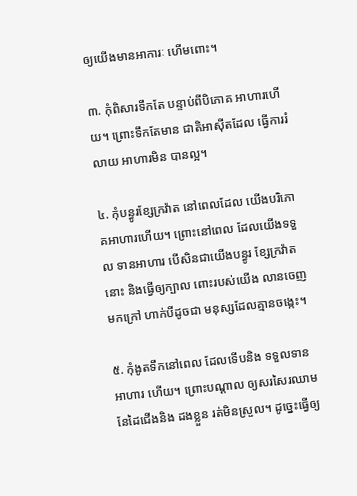ឲ្យយើងមានអាការៈ ហើមពោះ។

៣. កុំពិសារទឹកតែ បន្ទាប់ពីបិភោគ អាហារហើយ។ ព្រោះទឹកតែមាន ជាតិអាស៊ីតដែល ធ្វើការរំលាយ អាហារមិន បានល្អ។

៤. កុំបន្ធូរខ្សែក្រវ៉ាត នៅពេលដែល យើងបរិភោគអាហារហើយ។ ព្រោះនៅពេល ដែលយើងទទួល ទានអាហារ បើសិនជាយើងបន្ធូរ ខ្សែក្រវ៉ាតនោះ និងធ្វើឲ្យក្បាល ពោះរបស់យើង លានចេញមកក្រៅ ហាក់បីដូចជា មនុស្សដែលគ្មានចង្កេះ។

៥. កុំងូតទឹកនៅពេល ដែលទើបនិង ទទួលទានអាហារ ហើយ។ ព្រោះបណ្តាល ឲ្យសរសៃរឈាម នែដៃជើងនិង ដងខ្លួន រត់មិនស្រួល។ ដូច្នេះធ្វើឲ្យ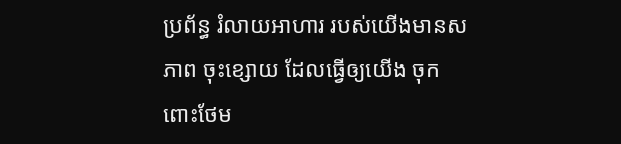ប្រព័ន្ធ រំលាយអាហារ របស់យើងមានសភាព ចុះខ្សោយ ដែលធ្វើឲ្យយើង ចុកពោះថែម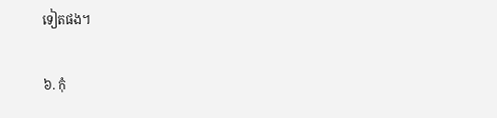ទៀតផង។

៦. កុំ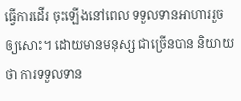ធ្វើការដើរ ចុះឡើងនៅពេល ទទួលទានអាហាររួច ឲ្យសោះ។ ដោយមានមនុស្ស ជាច្រើនបាន និយាយថា ការទទួលទាន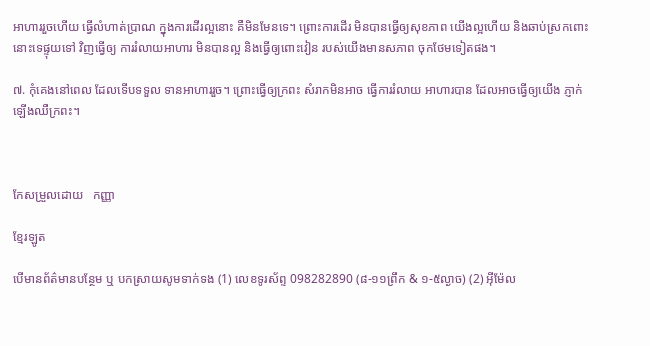អាហាររួចហើយ ធ្វើលំហាត់ប្រាណ ក្នុងការដើរល្អនោះ គឺមិនមែនទេ។ ព្រោះការដើរ មិនបានធ្វើឲ្យសុខភាព យើងល្អហើយ និងឆាប់ស្រកពោះ នោះទេផ្ទុយទៅ វិញធ្វើឲ្យ ការរំលាយអាហារ មិនបានល្អ និងធ្វើឲ្យពោះវៀន របស់យើងមានសភាព ចុកថែមទៀតផង។

៧. កុំគេងនៅពេល ដែលទើបទទួល ទានអាហាររួច។ ព្រោះធ្វើឲ្យក្រពះ សំរាកមិនអាច ធ្វើការរំលាយ អាហារបាន ដែលអាចធ្វើឲ្យយើង ភ្ញាក់ឡើងឈឺក្រពះ។



កែសម្រួលដោយ   កញ្ញា

ខ្មែរឡូត

បើមានព័ត៌មានបន្ថែម ឬ បកស្រាយសូមទាក់ទង (1) លេខទូរស័ព្ទ 098282890 (៨-១១ព្រឹក & ១-៥ល្ងាច) (2) អ៊ីម៉ែល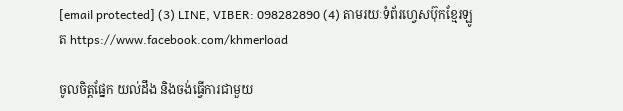[email protected] (3) LINE, VIBER: 098282890 (4) តាមរយៈទំព័រហ្វេសប៊ុកខ្មែរឡូត https://www.facebook.com/khmerload

ចូលចិត្តផ្នែក យល់ដឹង និងចង់ធ្វើការជាមួយ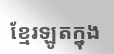ខ្មែរឡូតក្នុង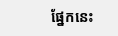ផ្នែកនេះ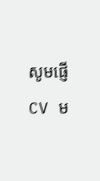សូមផ្ញើ CV ម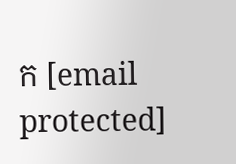ក [email protected]